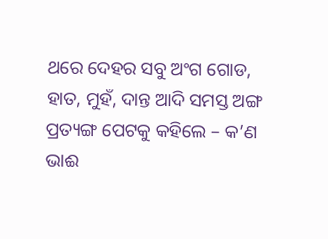ଥରେ ଦେହର ସବୁ ଅଂଗ ଗୋଡ, ହାତ, ମୁହଁ, ଦାନ୍ତ ଆଦି ସମସ୍ତ ଅଙ୍ଗ ପ୍ରତ୍ୟଙ୍ଗ ପେଟକୁ କହିଲେ – କ’ଣ ଭାଈ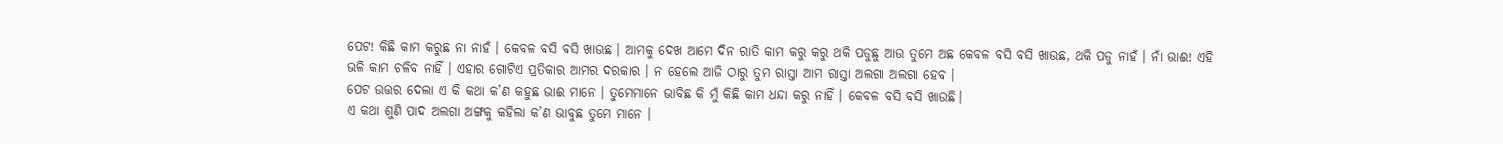ପେଟ! କିଛି କାମ କରୁଛ ନା ନାହଁ । କେବଳ ବସି ବସି ଖାଉଛ । ଆମକୁ ଦେଖ ଆମେ ଦିନ ରାତି କାମ କରୁ କରୁ ଥକି ପଡୁଛୁ ଆଉ ତୁମେ ଅଛ କେବଳ ବସି ବସି ଖାଉଛ, ଥକି ପଡୁ ନାହଁ । ନାଁ ଭାଈ! ଏହି ଭଳି କାମ ଚଳିବ ନାହିଁ । ଏହାର ଗୋଟିଏ ପ୍ରତିକାର ଆମର ଦରକାର । ନ ହେଲେ ଆଜି ଠାରୁ ତୁମ ରାସ୍ତା ଆମ ରାସ୍ତା ଅଲଗା ଅଲଗା ହେବ ।
ପେଟ ଉତ୍ତର ଦେଲା ଏ କି କଥା କ’ଣ କହୁଛ ଭାଈ ମାନେ । ତୁମେମାନେ ଭାବିଛ କି ମୁଁ କିଛି କାମ ଧନ୍ଦା କରୁ ନାହିଁ । କେବଳ ବସି ବସି ଖାଉଛି।
ଏ କଥା ଶୁଣି ପାଦ ଅଲଗା ଅଙ୍ଗକୁ କହିଲା କ’ଣ ଭାବୁଛ ତୁମେ ମାନେ ।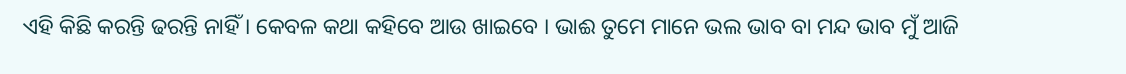ଏହି କିଛି କରନ୍ତି ଢରନ୍ତି ନାହିଁ । କେବଳ କଥା କହିବେ ଆଉ ଖାଇବେ । ଭାଈ ତୁମେ ମାନେ ଭଲ ଭାବ ବା ମନ୍ଦ ଭାବ ମୁଁ ଆଜି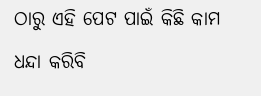ଠାରୁ ଏହି ପେଟ ପାଇଁ କିଛି କାମ ଧନ୍ଦା କରିବି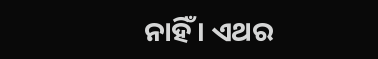ନାହିଁ । ଏଥର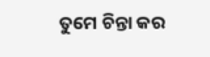ତୁମେ ଚିନ୍ତା କର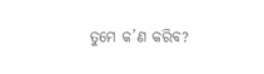ତୁମେ କ’ଣ କରିବ?